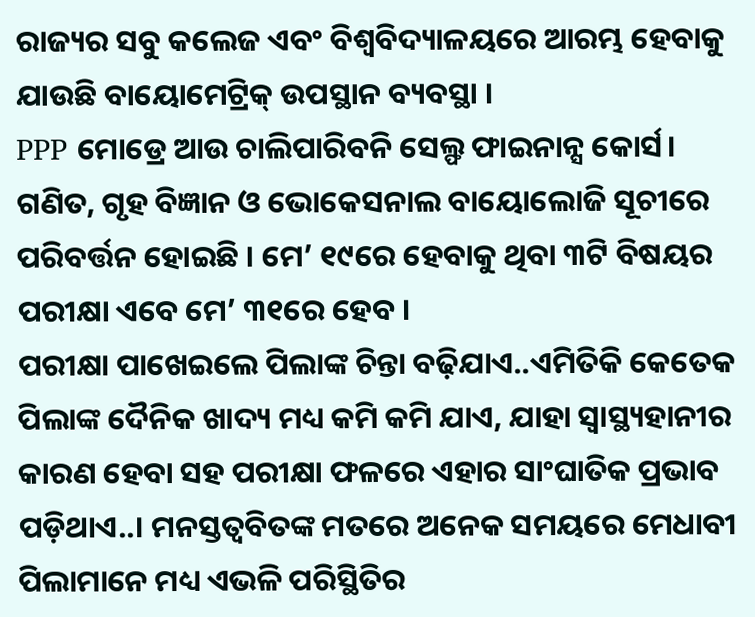ରାଜ୍ୟର ସବୁ କଲେଜ ଏବଂ ବିଶ୍ୱବିଦ୍ୟାଳୟରେ ଆରମ୍ଭ ହେବାକୁ ଯାଉଛି ବାୟୋମେଟ୍ରିକ୍ ଉପସ୍ଥାନ ବ୍ୟବସ୍ଥା ।
PPP ମୋଡ୍ରେ ଆଉ ଚାଲିପାରିବନି ସେଲ୍ଫ ଫାଇନାନ୍ସ କୋର୍ସ।
ଗଣିତ, ଗୃହ ବିଜ୍ଞାନ ଓ ଭୋକେସନାଲ ବାୟୋଲୋଜି ସୂଚୀରେ ପରିବର୍ତ୍ତନ ହୋଇଛି । ମେ’ ୧୯ରେ ହେବାକୁ ଥିବା ୩ଟି ବିଷୟର ପରୀକ୍ଷା ଏବେ ମେ’ ୩୧ରେ ହେବ ।
ପରୀକ୍ଷା ପାଖେଇଲେ ପିଲାଙ୍କ ଚିନ୍ତା ବଢ଼ିଯାଏ..ଏମିତିକି କେତେକ ପିଲାଙ୍କ ଦୈନିକ ଖାଦ୍ୟ ମଧ୍ୟ କମି କମି ଯାଏ, ଯାହା ସ୍ୱାସ୍ଥ୍ୟହାନୀର କାରଣ ହେବା ସହ ପରୀକ୍ଷା ଫଳରେ ଏହାର ସାଂଘାତିକ ପ୍ରଭାବ ପଡ଼ିଥାଏ..। ମନସ୍ତତ୍ୱବିତଙ୍କ ମତରେ ଅନେକ ସମୟରେ ମେଧାବୀ ପିଲାମାନେ ମଧ୍ୟ ଏଭଳି ପରିସ୍ଥିତିର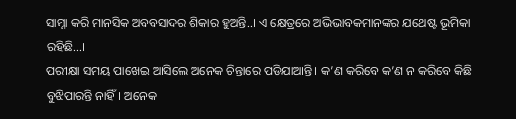ସାମ୍ନା କରି ମାନସିକ ଅବବସାଦର ଶିକାର ହୁଅନ୍ତି..। ଏ କ୍ଷେତ୍ରରେ ଅଭିଭାବକମାନଙ୍କର ଯଥେଷ୍ଟ ଭୂମିକା ରହିଛି...।
ପରୀକ୍ଷା ସମୟ ପାଖେଇ ଆସିଲେ ଅନେକ ଚିନ୍ତାରେ ପଡିଯାଆନ୍ତି। କ’ଣ କରିବେ କ’ଣ ନ କରିବେ କିଛି ବୁଝିପାରନ୍ତି ନାହିଁ। ଅନେକ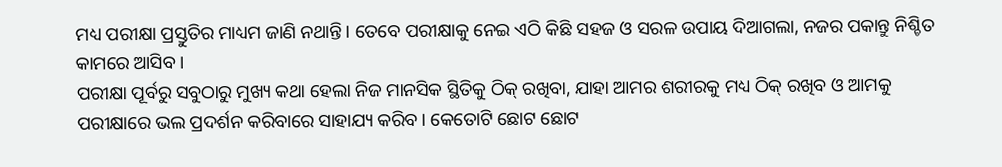ମଧ୍ୟ ପରୀକ୍ଷା ପ୍ରସ୍ତୁତିର ମାଧ୍ୟମ ଜାଣି ନଥାନ୍ତି। ତେବେ ପରୀକ୍ଷାକୁ ନେଇ ଏଠି କିଛି ସହଜ ଓ ସରଳ ଉପାୟ ଦିଆଗଲା, ନଜର ପକାନ୍ତୁ ନିଶ୍ଚିତ କାମରେ ଆସିବ।
ପରୀକ୍ଷା ପୂର୍ବରୁ ସବୁଠାରୁ ମୁଖ୍ୟ କଥା ହେଲା ନିଜ ମାନସିକ ସ୍ଥିତିକୁ ଠିକ୍ ରଖିବା, ଯାହା ଆମର ଶରୀରକୁ ମଧ୍ୟ ଠିକ୍ ରଖିବ ଓ ଆମକୁ ପରୀକ୍ଷାରେ ଭଲ ପ୍ରଦର୍ଶନ କରିବାରେ ସାହାଯ୍ୟ କରିବ। କେତୋଟି ଛୋଟ ଛୋଟ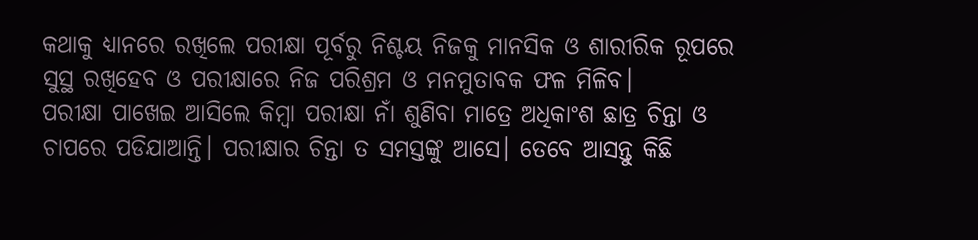କଥାକୁ ଧ୍ୟାନରେ ରଖିଲେ ପରୀକ୍ଷା ପୂର୍ବରୁ ନିଶ୍ଚୟ ନିଜକୁ ମାନସିକ ଓ ଶାରୀରିକ ରୂପରେ ସୁସ୍ଥ ରଖିହେବ ଓ ପରୀକ୍ଷାରେ ନିଜ ପରିଶ୍ରମ ଓ ମନମୁତାବକ ଫଳ ମିଳିବ।
ପରୀକ୍ଷା ପାଖେଇ ଆସିଲେ କିମ୍ବା ପରୀକ୍ଷା ନାଁ ଶୁଣିବା ମାତ୍ରେ ଅଧିକାଂଶ ଛାତ୍ର ଚିନ୍ତା ଓ ଚାପରେ ପଡିଯାଆନ୍ତି। ପରୀକ୍ଷାର ଚିନ୍ତା ତ ସମସ୍ତଙ୍କୁ ଆସେ। ତେବେ ଆସନ୍ତୁ କିଛି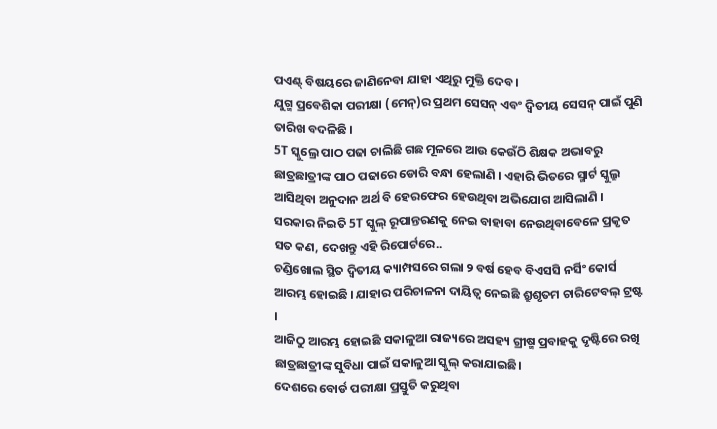ପଏଣ୍ଟ୍ ବିଷୟରେ ଜାଣିନେବା ଯାହା ଏଥିରୁ ମୁକ୍ତି ଦେବ।
ଯୁଗ୍ମ ପ୍ରବେଶିକା ପରୀକ୍ଷା (ମେନ୍)ର ପ୍ରଥମ ସେସନ୍ ଏବଂ ଦ୍ୱିତୀୟ ସେସନ୍ ପାଇଁ ପୁଣି ତାରିଖ ବଦଳିଛି ।
5T ସ୍କୁଲ୍ରେ ପାଠ ପଢା ଚାଲିଛି ଗଛ ମୂଳରେ ଆଉ କେଉଁଠି ଶିକ୍ଷକ ଅଭାବରୁ ଛାତ୍ରଛାତ୍ରୀଙ୍କ ପାଠ ପଢାରେ ଡୋରି ବନ୍ଧା ହେଲାଣି । ଏହାରି ଭିତରେ ସ୍ମାର୍ଟ ସ୍କୁଲ୍ରୁ ଆସିଥିବା ଅନୁଦାନ ଅର୍ଥ ବି ହେରଫେର ହେଉଥିବା ଅଭିଯୋଗ ଆସିଲାଣି ।
ସରକାର ନିଇତି 5T ସ୍କୁଲ୍ ରୂପାନ୍ତରଣକୁ ନେଇ ବାହାବା ନେଉଥିବାବେଳେ ପ୍ରକୃତ ସତ କଣ, ଦେଖନ୍ତୁ ଏହି ରିପୋର୍ଟରେ..
ଚଣ୍ଡିଖୋଲ ସ୍ଥିତ ଦ୍ୱିତୀୟ କ୍ୟାମ୍ପସରେ ଗଲା ୨ ବର୍ଷ ହେବ ବିଏସସି ନର୍ସିଂ କୋର୍ସ ଆରମ୍ଭ ହୋଇଛି । ଯାହାର ପରିଚାଳନା ଦାୟିତ୍ୱ ନେଇଛି ଶ୍ରୁଶୃତମ ଚାରିଟେବଲ୍ ଟ୍ରଷ୍ଟ ।
ଆଜିଠୁ ଆରମ୍ଭ ହୋଇଛି ସକାଳୁଆ ରାଜ୍ୟରେ ଅସହ୍ୟ ଗ୍ରୀଷ୍ମ ପ୍ରବାହକୁ ଦୃଷ୍ଟିରେ ରଖି ଛାତ୍ରଛାତ୍ରୀଙ୍କ ସୁବିଧା ପାଇଁ ସକାଳୁଆ ସ୍କୁଲ୍ କରାଯାଇଛି।
ଦେଶରେ ବୋର୍ଡ ପରୀକ୍ଷା ପ୍ରସ୍ତୁତି କରୁଥିବା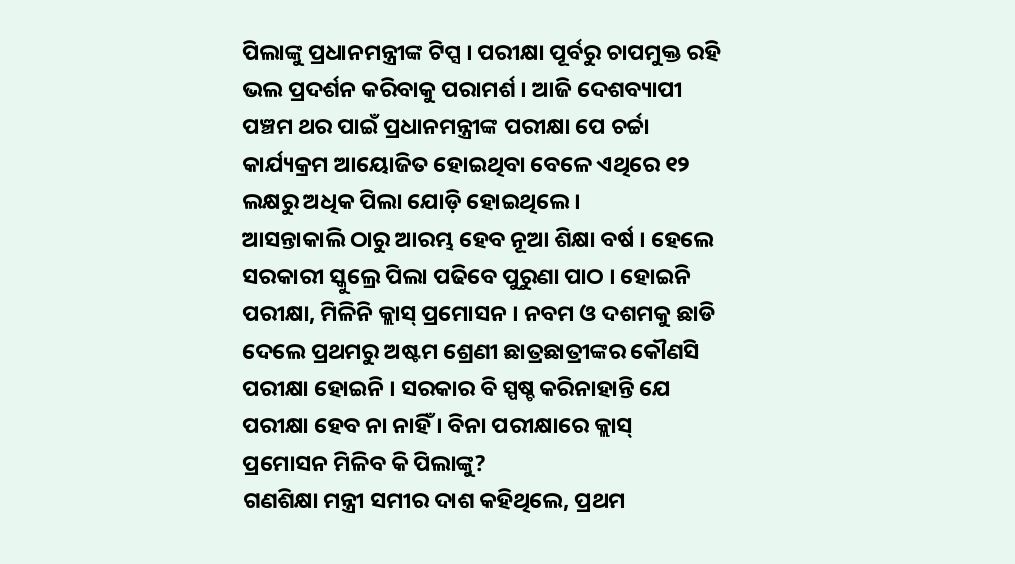ପିଲାଙ୍କୁ ପ୍ରଧାନମନ୍ତ୍ରୀଙ୍କ ଟିପ୍ସ । ପରୀକ୍ଷା ପୂର୍ବରୁ ଚାପମୁକ୍ତ ରହି ଭଲ ପ୍ରଦର୍ଶନ କରିବାକୁ ପରାମର୍ଶ । ଆଜି ଦେଶବ୍ୟାପୀ ପଞ୍ଚମ ଥର ପାଇଁ ପ୍ରଧାନମନ୍ତ୍ରୀଙ୍କ ପରୀକ୍ଷା ପେ ଚର୍ଚ୍ଚା କାର୍ଯ୍ୟକ୍ରମ ଆୟୋଜିତ ହୋଇଥିବା ବେଳେ ଏଥିରେ ୧୨ ଲକ୍ଷରୁ ଅଧିକ ପିଲା ଯୋଡ଼ି ହୋଇଥିଲେ ।
ଆସନ୍ତାକାଲି ଠାରୁ ଆରମ୍ଭ ହେବ ନୂଆ ଶିକ୍ଷା ବର୍ଷ । ହେଲେ ସରକାରୀ ସ୍କୁଲ୍ରେ ପିଲା ପଢିବେ ପୁରୁଣା ପାଠ । ହୋଇନି ପରୀକ୍ଷା, ମିଳିନି କ୍ଲାସ୍ ପ୍ରମୋସନ । ନବମ ଓ ଦଶମକୁ ଛାଡି ଦେଲେ ପ୍ରଥମରୁ ଅଷ୍ଟମ ଶ୍ରେଣୀ ଛାତ୍ରଛାତ୍ରୀଙ୍କର କୌଣସି ପରୀକ୍ଷା ହୋଇନି । ସରକାର ବି ସ୍ପଷ୍ଚ କରିନାହାନ୍ତି ଯେ ପରୀକ୍ଷା ହେବ ନା ନାହିଁ । ବିନା ପରୀକ୍ଷାରେ କ୍ଲାସ୍ ପ୍ରମୋସନ ମିଳିବ କି ପିଲାଙ୍କୁ?
ଗଣଶିକ୍ଷା ମନ୍ତ୍ରୀ ସମୀର ଦାଶ କହିଥିଲେ, ପ୍ରଥମ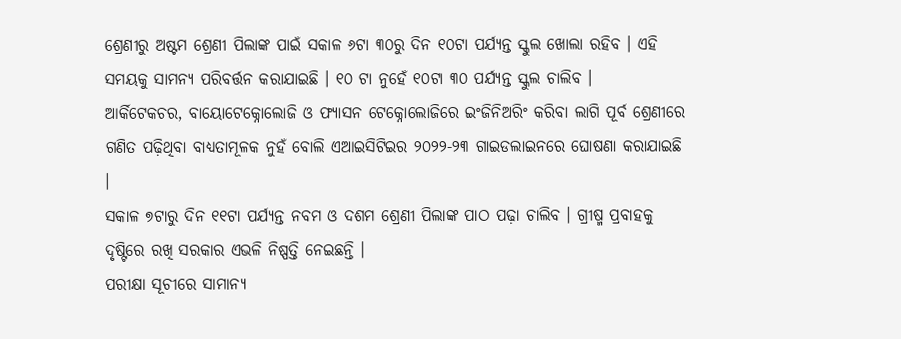ଶ୍ରେଣୀରୁ ଅଷ୍ଟମ ଶ୍ରେଣୀ ପିଲାଙ୍କ ପାଇଁ ସକାଳ ୬ଟା ୩୦ରୁ ଦିନ ୧୦ଟା ପର୍ଯ୍ୟନ୍ତ ସ୍କୁଲ ଖୋଲା ରହିବ । ଏହି ସମୟକୁ ସାମନ୍ୟ ପରିବର୍ତ୍ତନ କରାଯାଇଛି । ୧୦ ଟା ନୁହେଁ ୧୦ଟା ୩୦ ପର୍ଯ୍ୟନ୍ତ ସ୍କୁଲ ଚାଲିବ ।
ଆର୍କିଟେକଚର, ବାୟୋଟେକ୍ନୋଲୋଜି ଓ ଫ୍ୟାସନ ଟେକ୍ନୋଲୋଜିରେ ଇଂଜିନିଅରିଂ କରିବା ଲାଗି ପୂର୍ବ ଶ୍ରେଣୀରେ ଗଣିତ ପଢ଼ିଥିବା ବାଧ୍ୟତାମୂଳକ ନୁହଁ ବୋଲି ଏଆଇସିଟିଇର ୨୦୨୨-୨୩ ଗାଇଡଲାଇନରେ ଘୋଷଣା କରାଯାଇଛି ।
ସକାଳ ୭ଟାରୁ ଦିନ ୧୧ଟା ପର୍ଯ୍ୟନ୍ତ ନବମ ଓ ଦଶମ ଶ୍ରେଣୀ ପିଲାଙ୍କ ପାଠ ପଢ଼ା ଚାଲିବ । ଗ୍ରୀଷ୍ମ ପ୍ରବାହକୁ ଦୃଷ୍ଟିରେ ରଖି ସରକାର ଏଭଳି ନିଷ୍ପତ୍ତି ନେଇଛନ୍ତି ।
ପରୀକ୍ଷା ସୂଚୀରେ ସାମାନ୍ୟ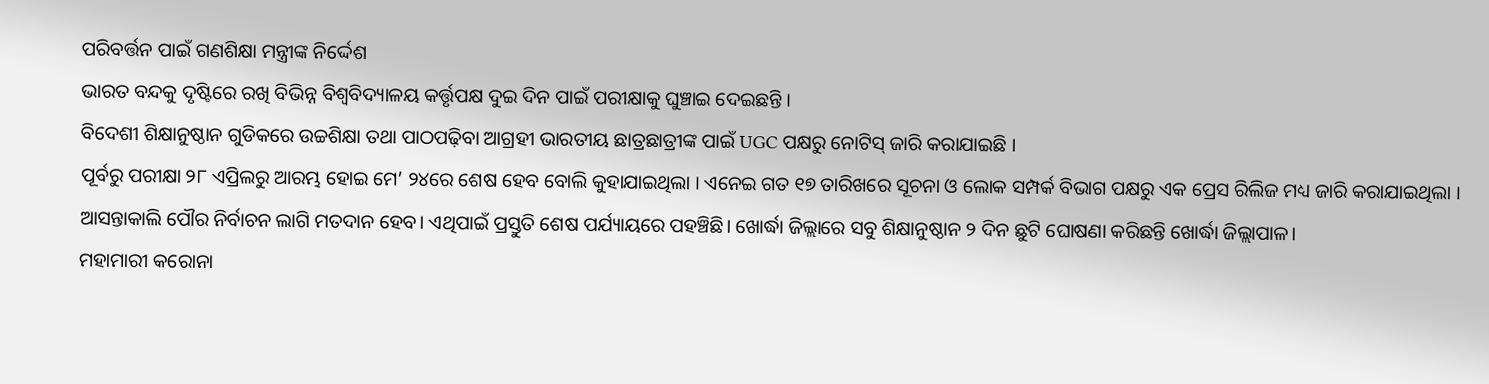ପରିବର୍ତ୍ତନ ପାଇଁ ଗଣଶିକ୍ଷା ମନ୍ତ୍ରୀଙ୍କ ନିର୍ଦ୍ଦେଶ
ଭାରତ ବନ୍ଦକୁ ଦୃଷ୍ଟିରେ ରଖି ବିଭିନ୍ନ ବିଶ୍ୱବିଦ୍ୟାଳୟ କର୍ତ୍ତୃପକ୍ଷ ଦୁଇ ଦିନ ପାଇଁ ପରୀକ୍ଷାକୁ ଘୁଞ୍ଚାଇ ଦେଇଛନ୍ତି ।
ବିଦେଶୀ ଶିକ୍ଷାନୁଷ୍ଠାନ ଗୁଡିକରେ ଉଚ୍ଚଶିକ୍ଷା ତଥା ପାଠପଢ଼ିବା ଆଗ୍ରହୀ ଭାରତୀୟ ଛାତ୍ରଛାତ୍ରୀଙ୍କ ପାଇଁ UGC ପକ୍ଷରୁ ନୋଟିସ୍ ଜାରି କରାଯାଇଛି ।
ପୂର୍ବରୁ ପରୀକ୍ଷା ୨୮ ଏପ୍ରିଲରୁ ଆରମ୍ଭ ହୋଇ ମେ’ ୨୪ରେ ଶେଷ ହେବ ବୋଲି କୁହାଯାଇଥିଲା । ଏନେଇ ଗତ ୧୭ ତାରିଖରେ ସୂଚନା ଓ ଲୋକ ସମ୍ପର୍କ ବିଭାଗ ପକ୍ଷରୁ ଏକ ପ୍ରେସ ରିଲିଜ ମଧ୍ୟ ଜାରି କରାଯାଇଥିଲା ।
ଆସନ୍ତାକାଲି ପୌର ନିର୍ବାଚନ ଲାଗି ମତଦାନ ହେବ। ଏଥିପାଇଁ ପ୍ରସ୍ତୁତି ଶେଷ ପର୍ଯ୍ୟାୟରେ ପହଞ୍ଚିଛି। ଖୋର୍ଦ୍ଧା ଜିଲ୍ଲାରେ ସବୁ ଶିକ୍ଷାନୁଷ୍ଠାନ ୨ ଦିନ ଛୁଟି ଘୋଷଣା କରିଛନ୍ତି ଖୋର୍ଦ୍ଧା ଜିଲ୍ଲାପାଳ।
ମହାମାରୀ କରୋନା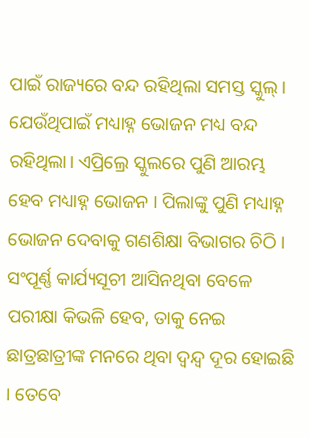ପାଇଁ ରାଜ୍ୟରେ ବନ୍ଦ ରହିଥିଲା ସମସ୍ତ ସ୍କୁଲ୍। ଯେଉଁଥିପାଇଁ ମଧ୍ୟାହ୍ନ ଭୋଜନ ମଧ୍ୟ ବନ୍ଦ ରହିଥିଲା। ଏପ୍ରିଲ୍ରେ ସ୍କୁଲରେ ପୁଣି ଆରମ୍ଭ ହେବ ମଧ୍ୟାହ୍ନ ଭୋଜନ । ପିଲାଙ୍କୁ ପୁଣି ମଧ୍ୟାହ୍ନ ଭୋଜନ ଦେବାକୁ ଗଣଶିକ୍ଷା ବିଭାଗର ଚିଠି ।
ସଂପୂର୍ଣ୍ଣ କାର୍ଯ୍ୟସୂଚୀ ଆସିନଥିବା ବେଳେ ପରୀକ୍ଷା କିଭଳି ହେବ, ତାକୁ ନେଇ ଛାତ୍ରଛାତ୍ରୀଙ୍କ ମନରେ ଥିବା ଦ୍ୱନ୍ଦ୍ୱ ଦୂର ହୋଇଛି । ତେବେ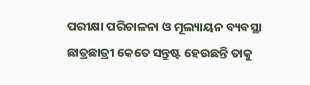ପରୀକ୍ଷା ପରିଚାଳନା ଓ ମୂଲ୍ୟାୟନ ବ୍ୟବସ୍ଥା ଛାତ୍ରଛାତ୍ରୀ କେତେ ସନ୍ତୁଷ୍ଟ ହେଉଛନ୍ତି ତାକୁ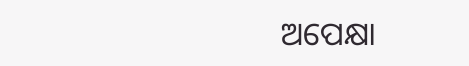ଅପେକ୍ଷା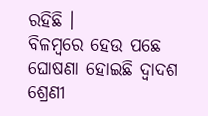ରହିଛି ।
ବିଳମ୍ବରେ ହେଉ ପଛେ ଘୋଷଣା ହୋଇଛି ଦ୍ୱାଦଶ ଶ୍ରେଣୀ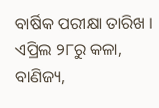ବାର୍ଷିକ ପରୀକ୍ଷା ତାରିଖ । ଏପ୍ରିଲ ୨୮ରୁ କଳା, ବାଣିଜ୍ୟ,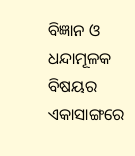ବିଜ୍ଞାନ ଓ ଧନ୍ଦାମୂଳକ ବିଷୟର ଏକାସାଙ୍ଗରେ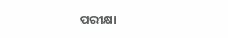ପରୀକ୍ଷା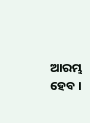ଆରମ୍ଭ ହେବ ।